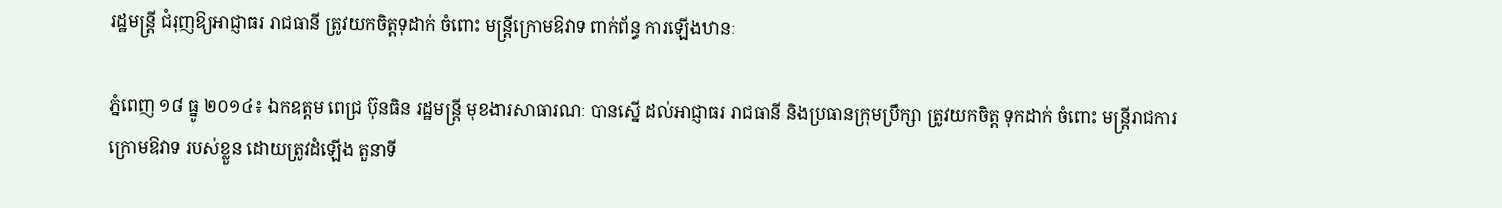រដ្ឋមន្ត្រី ជំរុញឱ្យអាជ្ញាធរ រាជធានី ត្រូវយកចិត្ដទុដាក់ ចំពោះ មន្រ្ដីក្រោមឱវាទ ពាក់ព័ន្ធ ការឡើងឋានៈ

ភ្នំពេញ ១៨ ធ្នូ ២០១៤៖ ឯកឧត្តម ពេជ្រ ប៊ុនធិន រដ្ឋមន្ត្រី មុខងារសាធារណៈ បានស្នើ ដល់អាជ្ញាធរ រាជធានី និងប្រធានក្រុមប្រឹក្សា ត្រូវយកចិត្ត ទុកដាក់ ចំពោះ មន្ត្រីរាជការ ក្រោមឱវាទ របស់ខ្លួន ដោយត្រូវដំឡើង តួនាទី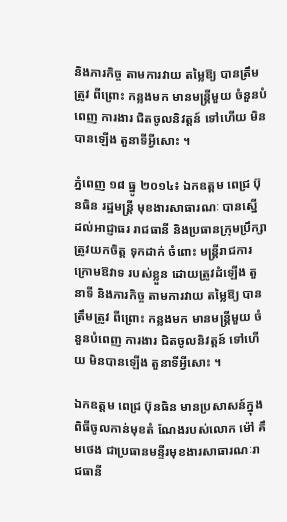និងភារកិច្ច តាមការវាយ តម្លៃឱ្យ បានត្រឹមត្រូវ ពីព្រោះ កន្លងមក មានមន្ត្រីមួយ ចំនួនបំពេញ ការងារ ជិតចូលនិវត្តន៍ ទៅហើយ មិនបានឡើង តួនាទីអ្វីសោះ ។

ភ្នំពេញ ១៨ ធ្នូ ២០១៤៖ ឯកឧត្តម ពេជ្រ ប៊ុនធិន រដ្ឋមន្ត្រី មុខងារសាធារណៈ បានស្នើ ដល់អាជ្ញាធរ រាជធានី និងប្រធានក្រុមប្រឹក្សា ត្រូវយកចិត្ត ទុកដាក់ ចំពោះ មន្ត្រីរាជការ ក្រោមឱវាទ របស់ខ្លួន ដោយត្រូវដំឡើង តួនាទី និងភារកិច្ច តាមការវាយ តម្លៃឱ្យ បានត្រឹមត្រូវ ពីព្រោះ កន្លងមក មានមន្ត្រីមួយ ចំនួនបំពេញ ការងារ ជិតចូលនិវត្តន៍ ទៅហើយ មិនបានឡើង តួនាទីអ្វីសោះ ។

ឯកឧត្តម ពេជ្រ ប៊ុនធិន មានប្រសាសន៍ក្នុងពិធីចូលកាន់មុខតំ ណែងរបស់លោក ម៉ៅ គឹមថេង ជាប្រធានមន្ទីរមុខងារសាធារណៈរាជធានី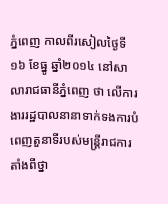ភ្នំពេញ កាលពីរសៀលថ្ងៃទី១៦ ខែធ្នូ ឆ្នាំ២០១៤ នៅសាលារាជធានីភ្នំពេញ ថា លើការងាររដ្ឋបាលនានាទាក់ទងការបំពេញតួនាទីរបស់មន្ត្រីរាជការតាំងពីថ្នា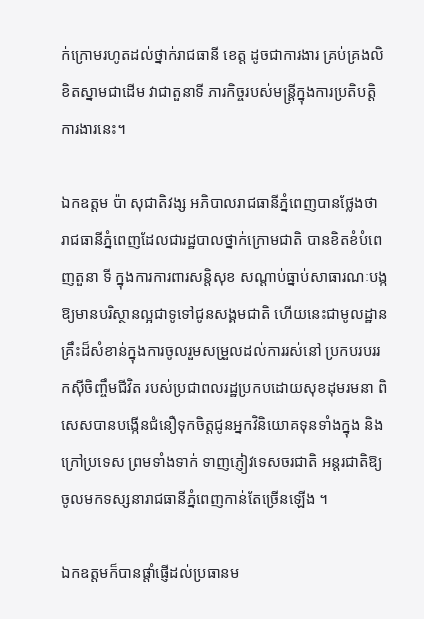ក់ក្រោមរហូតដល់ថ្នាក់រាជធានី ខេត្ត ដូចជាការងារ គ្រប់គ្រងលិខិតស្នាមជាដើម វាជាតួនាទី ភារកិច្ចរបស់មន្ត្រីក្នុងការប្រតិបត្តិការងារនេះ។

ឯកឧត្តម ប៉ា សុជាតិវង្ស អភិបាលរាជធានីភ្នំពេញបានថ្លែងថា រាជធានីភ្នំពេញដែលជារដ្ឋបាលថ្នាក់ក្រោមជាតិ បានខិតខំបំពេញតួនា ទី ក្នុងការការពារសន្តិសុខ សណ្ដាប់ធ្នាប់សាធារណៈបង្កឱ្យមានបរិស្ថានល្អជាទូទៅជូនសង្គមជាតិ ហើយនេះជាមូលដ្ឋានគ្រឹះដ៏សំខាន់ក្នុងការចូលរួមសម្រួលដល់ការរស់នៅ ប្រកបរបររកស៊ីចិញ្ចឹមជីវិត របស់ប្រជាពលរដ្ឋប្រកបដោយសុខដុមរមនា ពិសេសបានបង្កើនជំនឿទុកចិត្តជូនអ្នកវិនិយោគទុនទាំងក្នុង និងក្រៅប្រទេស ព្រមទាំងទាក់ ទាញភ្ញៀវទេសចរជាតិ អន្តរជាតិឱ្យចូលមកទស្សនារាជធានីភ្នំពេញកាន់តែច្រើនឡើង ។

ឯកឧត្តមក៏បានផ្តាំផ្ញើដល់ប្រធានម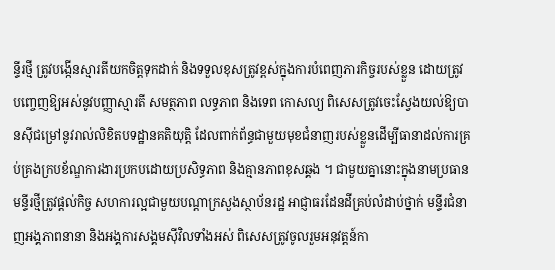ន្ទីរថ្មី ត្រូវបង្កើនស្មារតីយកចិត្តទុកដាក់ និងទទួលខុសត្រូវខ្ពស់ក្នុងការបំពេញភារកិច្ចរបស់ខ្លួន ដោយត្រូវបញ្ចេញឱ្យអស់នូវបញ្ញាស្មារតី សមត្ថភាព លទ្ធភាព និងទេព កោសល្យ ពិសេសត្រូវចេះស្វែងយល់ឱ្យបានស៊ីជម្រៅនូវរាល់លិខិតបទដ្ឋានគតិយុត្តិ ដែលពាក់ព័ន្ធជាមួយមុខជំនាញរបស់ខ្លួនដើម្បីធានាដល់ការគ្រប់គ្រងក្របខ័ណ្ឌការងារប្រកបដោយប្រសិទ្ធភាព និងគ្មានភាពខុសឆ្គង ។ ជាមួយគ្នានោះក្នុងនាមប្រធានមន្ទីរថ្មីត្រូវផ្តល់កិច្ច សហការល្អជាមួយបណ្ដាក្រសួងស្ថាប័នរដ្ឋ អាជ្ញាធរដែនដីគ្រប់លំដាប់ថ្នាក់ មន្ទីរជំនាញអង្គភាពនានា និងអង្គការសង្គមស៊ីវិលទាំងអស់ ពិសេសត្រូវចូលរួមអនុវត្តន៍កា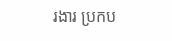រងារ ប្រកប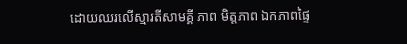ដោយឈរលើស្មារតីសាមគ្គី ភាព មិត្តភាព ឯកភាពផ្ទៃ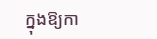ក្នុងឱ្យកា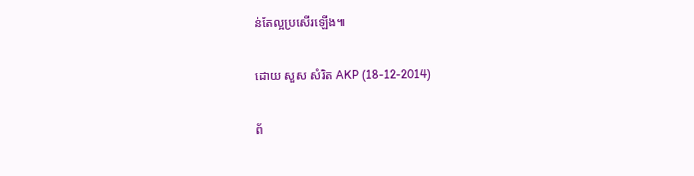ន់តែល្អប្រសើរឡើង៕

ដោយ សួស សំរិត AKP (18-12-2014)

ព័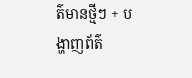ត៌មានថ្មីៗ + បង្ហាញព័ត៌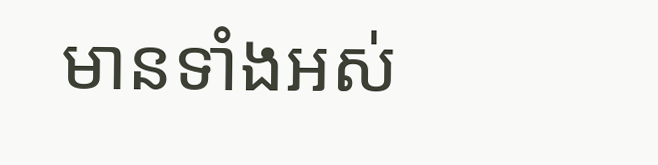មានទាំងអស់